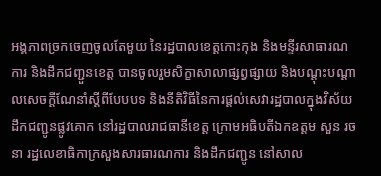អង្គភាពច្រកចេញចូលតែមួយ នៃរដ្ឋបាលខេត្តកោះកុង និងមន្ទីរសាធារណការ និងដឹកជញ្ជួនខេត្ត បានចូលរួមសិក្ខាសាលាផ្សព្វផ្សាយ និងបណ្តុះបណ្តាលសេចក្តីណែនាំស្តីពីបែបបទ និងនីតិវិធីនៃការផ្តល់សេវារដ្ឋបាលក្នុងវិស័យដឹកជញ្ជូនផ្លូវគោក នៅរដ្ឋបាលរាជធានីខេត្ត ក្រោមអធិបតីឯកឧត្តម សួន រចនា រដ្ឋលេខាធិកាក្រសួងសារធារណការ និងដឹកជញ្ជូន នៅសាល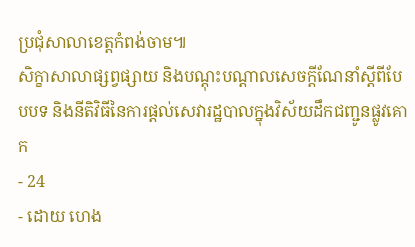ប្រជុំសាលាខេត្តកំពង់ចាម៕
សិក្ខាសាលាផ្សព្វផ្សាយ និងបណ្តុះបណ្តាលសេចក្តីណែនាំស្តីពីបែបបទ និងនីតិវិធីនៃការផ្តល់សេវារដ្ឋបាលក្នុងវិស័យដឹកជញ្ជូនផ្លូវគោក
- 24
- ដោយ ហេង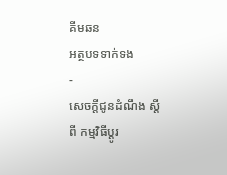គីមឆន
អត្ថបទទាក់ទង
-
សេចក្តីជូនដំណឹង ស្តីពី កម្មវិធីប្តូរ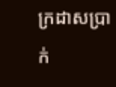ក្រដាសប្រាក់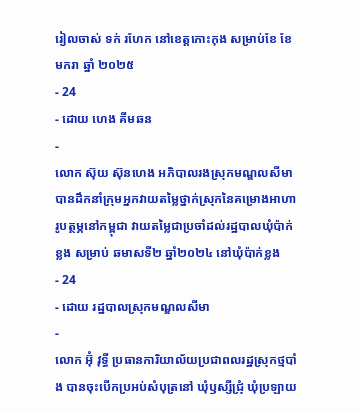រៀលចាស់ ទក់ រហែក នៅខេត្តកោះកុង សម្រាប់ខែ ខែមករា ឆ្នាំ ២០២៥
- 24
- ដោយ ហេង គីមឆន
-
លោក ស៊ុយ ស៊ុនហេង អភិបាលរងស្រុកមណ្ឌលសីមា បានដឹកនាំក្រុមអ្នកវាយតម្លៃថ្នាក់ស្រុកនៃគម្រោងអាហារូបត្ថម្ភនៅកម្ពុជា វាយតម្លៃជាប្រចាំដល់រដ្ឋបាលឃុំប៉ាក់ខ្លង សម្រាប់ ឆមាសទី២ ឆ្នាំ២០២៤ នៅឃុំប៉ាក់ខ្លង
- 24
- ដោយ រដ្ឋបាលស្រុកមណ្ឌលសីមា
-
លោក អ៊ុំ វុទ្ធី ប្រធានការិយាល័យប្រជាពលរដ្ឋស្រុកថ្មបាំង បានចុះបើកប្រអប់សំបុត្រនៅ ឃុំឫស្សីជ្រុំ ឃុំប្រឡាយ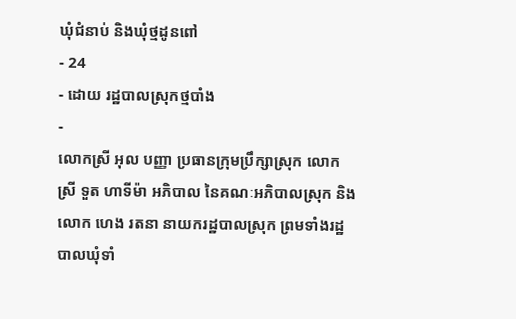ឃុំជំនាប់ និងឃុំថ្មដូនពៅ
- 24
- ដោយ រដ្ឋបាលស្រុកថ្មបាំង
-
លោកស្រី អុល បញ្ញា ប្រធានក្រុមប្រឹក្សាស្រុក លោកស្រី ទួត ហាទីម៉ា អភិបាល នៃគណៈអភិបាលស្រុក និងលោក ហេង រតនា នាយករដ្ឋបាលស្រុក ព្រមទាំងរដ្ឋបាលឃុំទាំ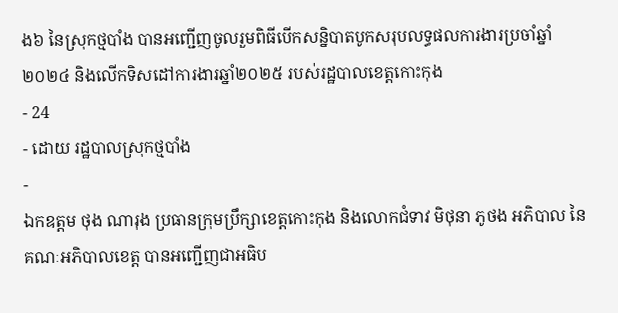ង៦ នៃស្រុកថ្មបាំង បានអញ្ជើញចូលរួមពិធីបើកសន្និបាតបូកសរុបលទ្ធផលការងារប្រចាំឆ្នាំ២០២៤ និងលើកទិសដៅការងារឆ្នាំ២០២៥ របស់រដ្ឋបាលខេត្តកោះកុង
- 24
- ដោយ រដ្ឋបាលស្រុកថ្មបាំង
-
ឯកឧត្តម ថុង ណារុង ប្រធានក្រុមប្រឹក្សាខេត្តកោះកុង និងលោកជំទាវ មិថុនា ភូថង អភិបាល នៃគណៈអភិបាលខេត្ត បានអញ្ជើញជាអធិប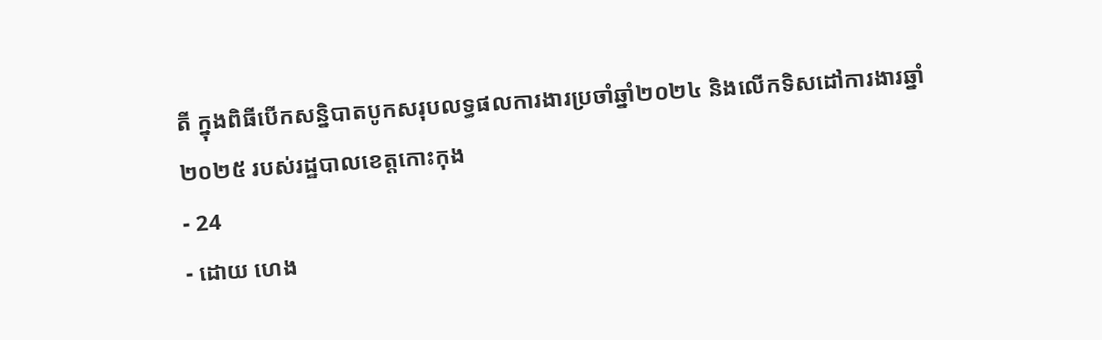តី ក្នុងពិធីបើកសន្និបាតបូកសរុបលទ្ធផលការងារប្រចាំឆ្នាំ២០២៤ និងលើកទិសដៅការងារឆ្នាំ២០២៥ របស់រដ្ឋបាលខេត្តកោះកុង
- 24
- ដោយ ហេង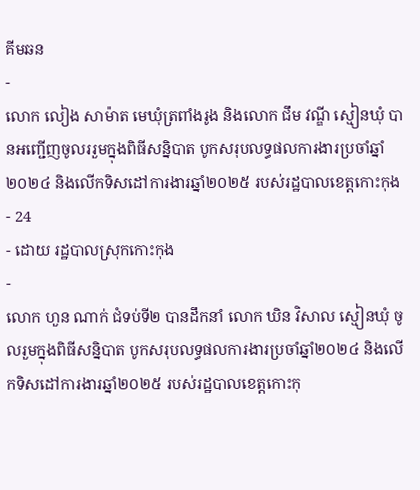គីមឆន
-
លោក លៀង សាម៉ាត មេឃុំត្រពាំងរូង និងលោក ជឹម វណ្ឌី ស្មៀនឃុំ បានអញ្ជើញចូលររួមក្នុងពិធីសន្និបាត បូកសរុបលទ្ធផលការងារប្រចាំឆ្នាំ២០២៤ និងលើកទិសដៅការងារឆ្នាំ២០២៥ របស់រដ្ឋបាលខេត្តកោះកុង
- 24
- ដោយ រដ្ឋបាលស្រុកកោះកុង
-
លោក ហួន ណាក់ ជំទប់ទី២ បានដឹកនាំ លោក ឃិន វិសាល ស្មៀនឃុំ ចូលរួមក្នុងពិធីសន្និបាត បូកសរុបលទ្ធផលការងារប្រចាំឆ្នាំ២០២៤ និងលើកទិសដៅការងារឆ្នាំ២០២៥ របស់រដ្ឋបាលខេត្តកោះកុ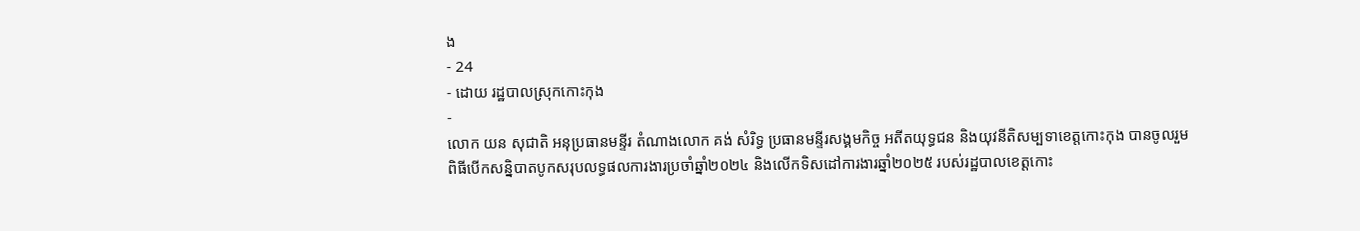ង
- 24
- ដោយ រដ្ឋបាលស្រុកកោះកុង
-
លោក យន សុជាតិ អនុប្រធានមន្ទីរ តំណាងលោក គង់ សំរិទ្ធ ប្រធានមន្ទីរសង្គមកិច្ច អតីតយុទ្ធជន និងយុវនីតិសម្បទាខេត្តកោះកុង បានចូលរួមពិធីបើកសន្និបាតបូកសរុបលទ្ធផលការងារប្រចាំឆ្នាំ២០២៤ និងលើកទិសដៅការងារឆ្នាំ២០២៥ របស់រដ្ឋបាលខេត្តកោះ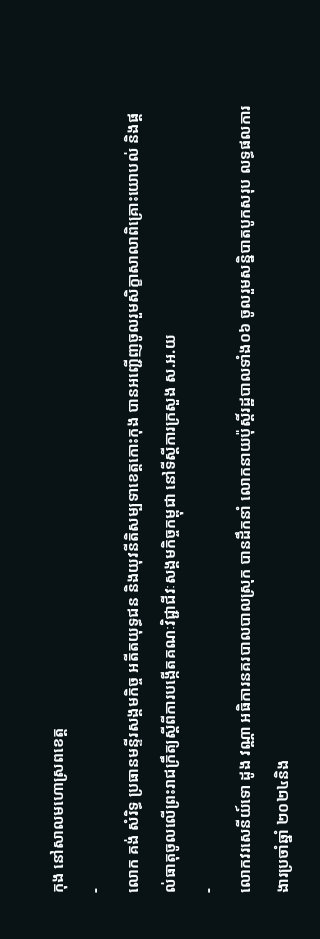កុង នៅសាលមហោស្រពខេត្ត
-
លោក គង់ សំរិទ្ធ ប្រធានមន្ទីរសង្គមកិច្ច អតីតយុទ្ធជន និងយុវនីតិសម្បទាខេត្តកោះកុង បានអញ្ជើញចូលរួមសិក្ខាសាលាពិគ្រោះយោបល់ និងផ្តល់ធាតុចូលលើព្រះរាជក្រឹត្យស្តីពីការបង្កើតគណៈវិជ្ជាជីវៈសង្គមកិច្ចកម្ពុជា នៅទីស្តីការក្រសួង ស.អ.យ
-
លោកវរសេនីយ៍ទោ ដូង វណ្ណា អធិការនគរបាលបាលស្រុក បានដឹកនាំ លោកនាយប៉ុស្តិ៍រដ្ឋបាលទាំង០៦ ចូលរួមសន្និបាតបូកសរុប លទ្ធផលការងារប្រចាំឆ្នាំ ២០២៤និង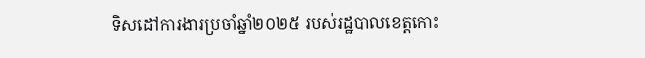ទិសដៅការងារប្រចាំឆ្នាំ២០២៥ របស់រដ្ឋបាលខេត្តកោះ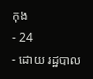កុង
- 24
- ដោយ រដ្ឋបាល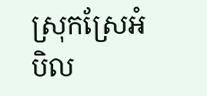ស្រុកស្រែអំបិល